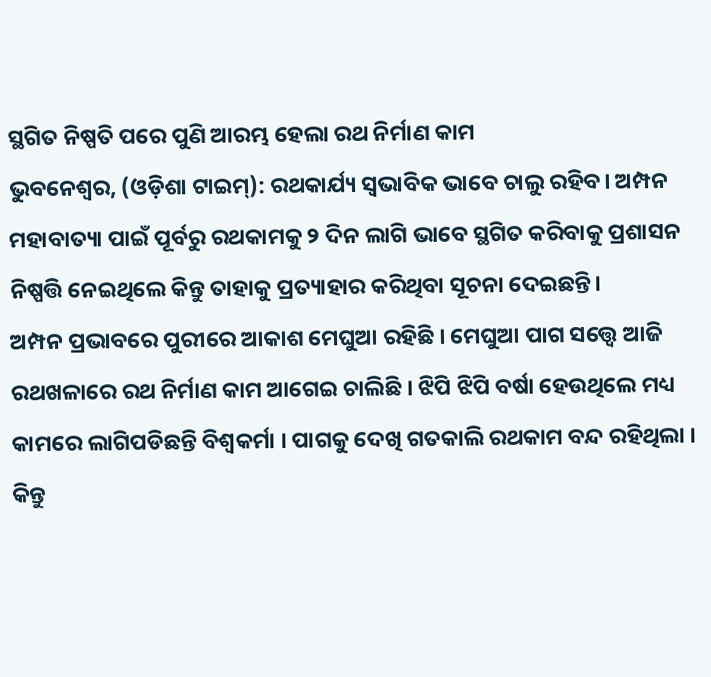ସ୍ଥଗିତ ନିଷ୍ପତି ପରେ ପୁଣି ଆରମ୍ଭ ହେଲା ରଥ ନିର୍ମାଣ କାମ
ଭୁବନେଶ୍ଵର, (ଓଡ଼ିଶା ଟାଇମ୍): ରଥକାର୍ଯ୍ୟ ସ୍ଵଭାବିକ ଭାବେ ଚାଲୁ ରହିବ। ଅମ୍ପନ ମହାବାତ୍ୟା ପାଇଁ ପୂର୍ବରୁ ରଥକାମକୁ ୨ ଦିନ ଲାଗି ଭାବେ ସ୍ଥଗିତ କରିବାକୁ ପ୍ରଶାସନ ନିଷ୍ପତ୍ତି ନେଇଥିଲେ କିନ୍ତୁ ତାହାକୁ ପ୍ରତ୍ୟାହାର କରିଥିବା ସୂଚନା ଦେଇଛନ୍ତି।
ଅମ୍ପନ ପ୍ରଭାବରେ ପୁରୀରେ ଆକାଶ ମେଘୁଆ ରହିଛି । ମେଘୁଆ ପାଗ ସତ୍ତ୍ୱେ ଆଜି ରଥଖଳାରେ ରଥ ନିର୍ମାଣ କାମ ଆଗେଇ ଚାଲିଛି । ଝିପି ଝିପି ବର୍ଷା ହେଉଥିଲେ ମଧ୍ୟ କାମରେ ଲାଗିପଡିଛନ୍ତି ବିଶ୍ୱକର୍ମା । ପାଗକୁ ଦେଖି ଗତକାଲି ରଥକାମ ବନ୍ଦ ରହିଥିଲା । କିନ୍ତୁ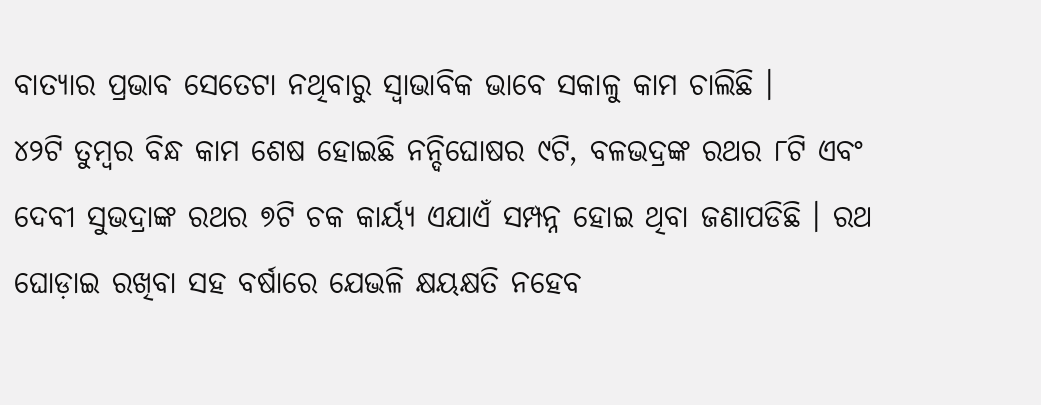ବାତ୍ୟାର ପ୍ରଭାବ ସେତେଟା ନଥିବାରୁ ସ୍ୱାଭାବିକ ଭାବେ ସକାଳୁ କାମ ଚାଲିଛି ।
୪୨ଟି ତୁମ୍ବର ବିନ୍ଧ କାମ ଶେଷ ହୋଇଛି ନନ୍ଦିଘୋଷର ୯ଟି, ବଳଭଦ୍ରଙ୍କ ରଥର ୮ଟି ଏବଂ ଦେବୀ ସୁଭଦ୍ରାଙ୍କ ରଥର ୭ଟି ଚକ କାର୍ୟ୍ୟ ଏଯାଏଁ ସମ୍ପନ୍ନ ହୋଇ ଥିବା ଜଣାପଡିଛି । ରଥ ଘୋଡ଼ାଇ ରଖିବା ସହ ବର୍ଷାରେ ଯେଭଳି କ୍ଷୟକ୍ଷତି ନହେବ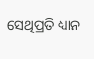ସେଥିପ୍ରତି ଧ୍ୟାନ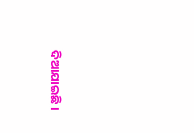ଦିଆଯାଇଛି ।